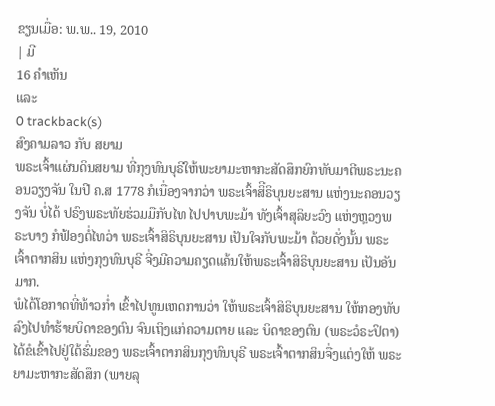ຂຽນເມື່ອ: ພ.ພ.. 19, 2010
| ມີ
16 ຄຳເຫັນ
ແລະ
0 trackback(s)
ສົງຄາມລາວ ກັບ ສຍາມ
ພຣະເຈົ້າແຜ່ນດິນສຍາມ ທີ່ກຸງທົນບຸຣີໃຫ້ພະຍາມະຫາກະສັດສຶກຍົກທັບມາຕີພຣະນະຄອນວຽງຈັນ ໃນປີ ຄ.ສ 1778 ກໍເນື່ອງຈາກວ່າ ພຣະເຈົ້າສິີຣິບຸນຍະສານ ແຫ່ງນະຄອນວຽງຈັນ ບໍ່ໄດ້ ປຣົງພຣະທັຍຮ່ວມມືກັບໄທ ໄປປາບພະມ້າ ທັງເຈົ້າສຸລິຍະວົງ ແຫ່ງຫຼວງພຣະບາງ ກໍຟ້ອງຕໍ່ໄທວ່າ ພຣະເຈົ້າສິຣິບຸນຍະສານ ເປັນໃຈກັບພະມ້າ ດ້ວຍດັ່ງນັ້ນ ພຣະເຈົ້າຕາກສິນ ແຫ່ງກຸງທົນບຸຣີ ຈີ່ງມີຄວາມຄຽດແຄ້ນໃຫ້ພຣະເຈົ້າສິຣິບຸນຍະສານ ເປັນອັນມາກ.
ພໍໄດ້ໂອກາດທີ່ທ້າວກ່ຳ ເຂົ້າໄປທູນເຫດການວ່າ ໃຫ້ພຣະເຈົ້າສິຣິບຸນຍະສານ ໃຫ້ກອງທັບລົງໄປທຳຮ້າຍບິດາຂອງຕົນ ຈົນເຖິງແກ່ຄວາມຕາຍ ແລະ ບິດາຂອງຕົນ (ພຣະວໍຣະປິຕາ) ໄດ້ຂໍເຂົ້າໄປຢູ່ໃຕ້ຮົ່ມຂອງ ພຣະເຈົ້າຕາກສິນກຸງທົນບຸຣີ ພຣະເຈົ້າຕາກສິນຈື່ງແຕ່ງໃຫ້ ພຣະຍາມະຫາກະສັດສຶກ (ພາຍລຸ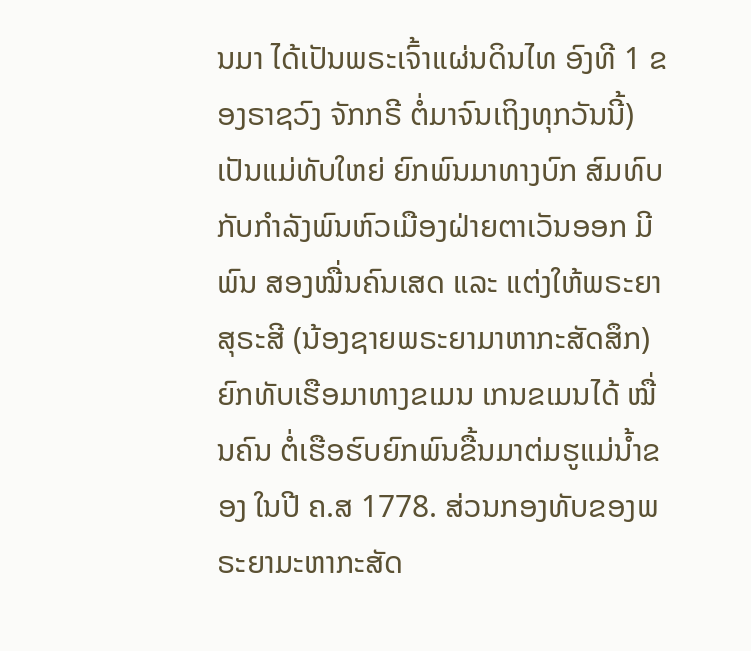ນມາ ໄດ້ເປັນພຣະເຈົ້າແຜ່ນດິນໄທ ອົງທີ 1 ຂອງຣາຊວົງ ຈັກກຣີ ຕໍ່ມາຈົນເຖິງທຸກວັນນີ້) ເປັນແມ່ທັບໃຫຍ່ ຍົກພົນມາທາງບົກ ສົມທົບກັບກຳລັງພົນຫົວເມືອງຝ່າຍຕາເວັນອອກ ມີພົນ ສອງໝື່ນຄົນເສດ ແລະ ແຕ່ງໃຫ້ພຣະຍາສຸຣະສີ (ນ້ອງຊາຍພຣະຍາມາຫາກະສັດສຶກ) ຍົກທັບເຮືອມາທາງຂເມນ ເກນຂເມນໄດ້ ໝື່ນຄົນ ຕໍ່ເຮືອຮົບຍົກພົນຂື້ນມາຕ່ມຮູແມ່ນ້ຳຂອງ ໃນປີ ຄ.ສ 1778. ສ່ວນກອງທັບຂອງພຣະຍາມະຫາກະສັດ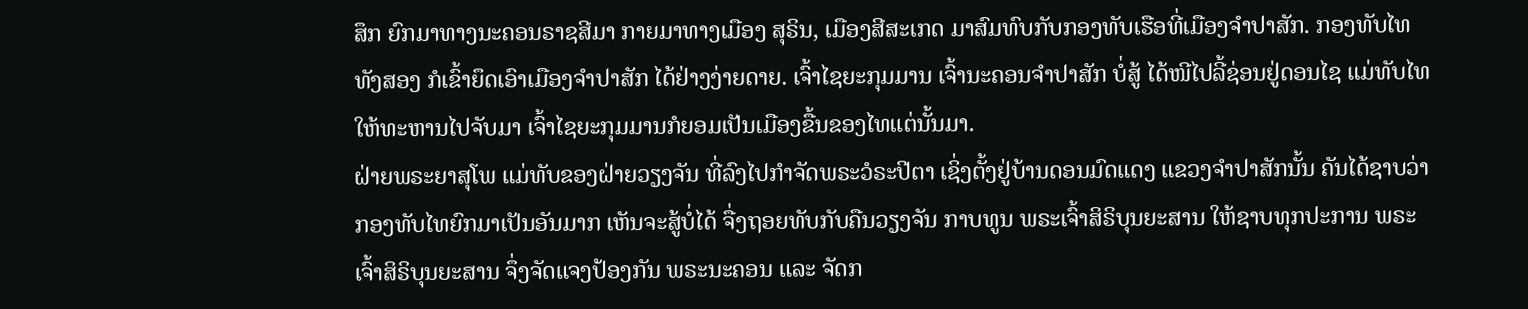ສຶກ ຍົກມາທາງນະຄອນຣາຊສີມາ ກາຍມາທາງເມືອງ ສຸຣິນ, ເມືອງສີສະເກດ ມາສົມທົບກັບກອງທັບເຮືອທີ່ເມືອງຈຳປາສັກ. ກອງທັບໄທທັງສອງ ກໍເຂົ້າຍຶດເອົາເມືອງຈຳປາສັກ ໄດ້ຢ່າງງ່າຍດາຍ. ເຈົ້າໄຊຍະກຸມມານ ເຈົ້ານະຄອນຈຳປາສັກ ບໍ່ສູ້ ໄດ້ໜີໄປລີ້ຊ່ອນຢູ່ດອນໄຊ ແມ່ທັບໄທ ໃຫ້ທະຫານໄປຈັບມາ ເຈົ້າໄຊຍະກຸມມານກໍຍອມເປັນເມືອງຂື້ນຂອງໄທແຕ່ນັ້ນມາ.
ຝ່າຍພຣະຍາສຸໂພ ແມ່ທັບຂອງຝ່າຍວຽງຈັນ ທີ່ລົງໄປກຳຈັດພຣະວໍຣະປີຕາ ເຊິ່ງຕັ້ງຢູ່ບ້ານດອນມົດແດງ ແຂວງຈຳປາສັກນັ້ນ ຄັນໄດ້ຊາບວ່າ ກອງທັບໄທຍົກມາເປັນອັນມາກ ເຫັນຈະສູ້ບໍ່ໄດ້ ຈື່ງຖອຍທັບກັບຄືນວຽງຈັນ ກາບທູນ ພຣະເຈົ້າສິຣິບຸນຍະສານ ໃຫ້ຊາບທຸກປະການ ພຣະເຈົ້າສິຣິບຸນຍະສານ ຈຶ່ງຈັດແຈງປ້ອງກັນ ພຣະນະຄອນ ແລະ ຈັດກ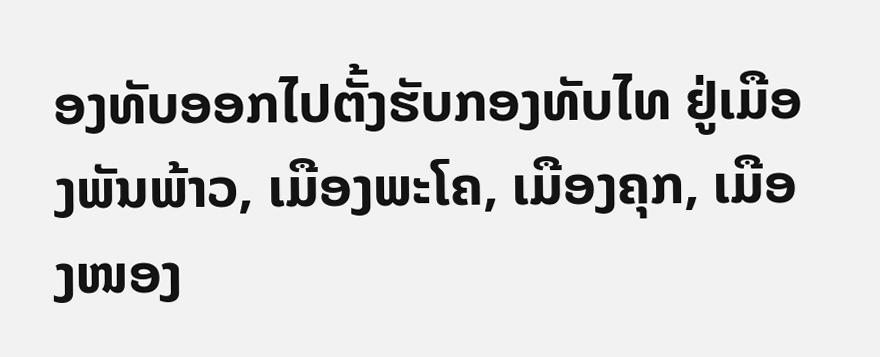ອງທັບອອກໄປຕັ້ງຮັບກອງທັບໄທ ຢູ່ເມືອງພັນພ້າວ, ເມືອງພະໂຄ, ເມືອງຄຸກ, ເມືອງໜອງ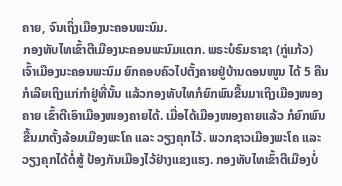ຄາຍ, ຈົນເຖິ່ງເມືອງນະຄອນພະນົມ.
ກອງທັບໄທເຂົ້າຕີເມືອງນະຄອນພະນົມແຕກ. ພຣະບໍຣົມຣາຊາ (ກູ່ແກ້ວ) ເຈົ້າເມືອງນະຄອນພະນົມ ຍົກຄອບຄົວໄປຕັ້ງຄາຍຢູ່ບ້ານດອນໜູນ ໄດ້ 5 ຄືນ ກໍເລີຍເຖິງແກ່ກຳຢູ່ທີ່ນັ້ນ ແລ້ວກອງທັບໄທກໍຍົກພົນຂື້ນມາເຖິງເມືອງໜອງຄາຍ ເຂົ້າຕີເອົາເມືອງໜອງຄາຍໄດ້. ເມື່ອໄດ້ເມືອງໜອງຄາຍແລ້ວ ກໍຍົກພົນຂື້ນມາຕັ້ງລ້ອມເມືອງພະໂຄ ແລະ ວຽງຄຸກໄວ້. ພວກຊາວເມືອງພະໂຄ ແລະ ວຽງຄຸກໄດ້ຕໍ່ສູ້ ປ້ອງກັນເມືອງໄວ້ຢ່າງແຂງແຮງ. ກອງທັບໄທເຂົ້າຕີເມືອງບໍ່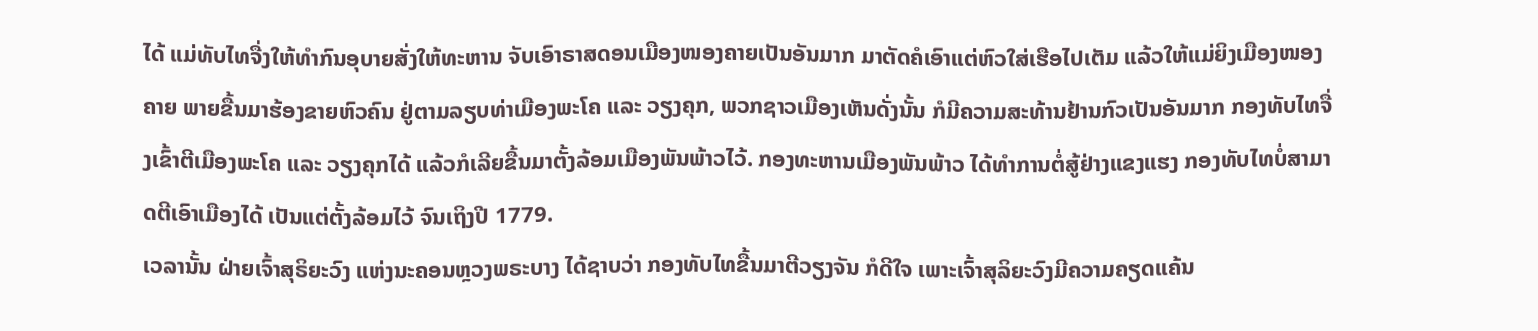ໄດ້ ແມ່ທັບໄທຈື່ງໃຫ້ທຳກົນອຸບາຍສັ່ງໃຫ້ທະຫານ ຈັບເອົາຣາສດອນເມືອງໜອງຄາຍເປັນອັນມາກ ມາຕັດຄໍເອົາແຕ່ຫົວໃສ່ເຮືອໄປເຕັມ ແລ້ວໃຫ້ແມ່ຍິງເມືອງໜອງຄາຍ ພາຍຂື້ນມາຮ້ອງຂາຍຫົວຄົນ ຢູ່ຕາມລຽບທ່າເມືອງພະໂຄ ແລະ ວຽງຄຸກ, ພວກຊາວເມືອງເຫັນດັ່ງນັ້ນ ກໍມີຄວາມສະທ້ານຢ້ານກົວເປັນອັນມາກ ກອງທັບໄທຈື່ງເຂົ້າຕີເມືອງພະໂຄ ແລະ ວຽງຄຸກໄດ້ ແລ້ວກໍເລີຍຂື້ນມາຕັ້ງລ້ອມເມືອງພັນພ້າວໄວ້. ກອງທະຫານເມືອງພັນພ້າວ ໄດ້ທຳການຕໍ່ສູ້ຢ່າງແຂງແຮງ ກອງທັບໄທບໍ່ສາມາດຕີເອົາເມືອງໄດ້ ເປັນແຕ່ຕັ້ງລ້ອມໄວ້ ຈົນເຖິງປີ 1779.
ເວລານັ້ນ ຝ່າຍເຈົ້າສຸຣິຍະວົງ ແຫ່ງນະຄອນຫຼວງພຣະບາງ ໄດ້ຊາບວ່າ ກອງທັບໄທຂື້ນມາຕີວຽງຈັນ ກໍດີໃຈ ເພາະເຈົ້າສຸລິຍະວົງມີຄວາມຄຽດແຄ້ນ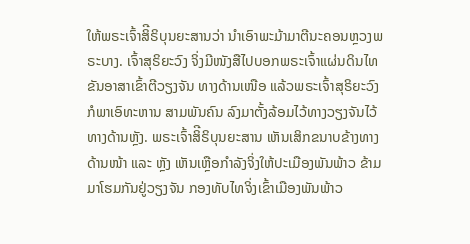ໃຫ້ພຣະເຈົ້າສິີຣິບຸນຍະສານວ່າ ນຳເອົາພະມ້າມາຕີນະຄອນຫຼວງພຣະບາງ. ເຈົ້າສຸຣິຍະວົງ ຈິ່ງມີໜັງສືໄປບອກພຣະເຈົ້າແຜ່ນດິນໄທ ຂັນອາສາເຂົ້າຕີວຽງຈັນ ທາງດ້ານເໜືອ ແລ້ວພຣະເຈົ້າສຸຣິຍະວົງ ກໍພາເອົທະຫານ ສາມພັນຄົນ ລົງມາຕັ້ງລ້ອມໄວ້ທາງວຽງຈັນໄວ້ທາງດ້ານຫຼັງ. ພຣະເຈົ້າສິີຣິບຸນຍະສານ ເຫັນເສິກຂນາບຂ້າງທາງດ້ານໜ້າ ແລະ ຫຼັງ ເຫັນເຫຼືອກຳລັງຈິ່ງໃຫ້ປະເມືອງພັນພ້າວ ຂ້າມມາໂຮມກັນຢູ່ວຽງຈັນ ກອງທັບໄທຈິ່ງເຂົ້າເມືອງພັນພ້າວ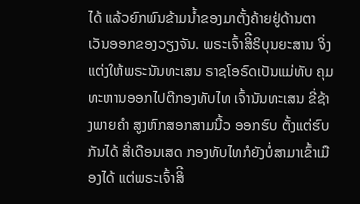ໄດ້ ແລ້ວຍົກພົນຂ້າມນ້ຳຂອງມາຕັ້ງຄ້າຍຢູ່ດ້ານຕາເວັນອອກຂອງວຽງຈັນ. ພຣະເຈົ້າສິີຣິບຸນຍະສານ ຈິ່ງແຕ່ງໃຫ້ພຣະນັນທະເສນ ຣາຊໂອຣົດເປັນແມ່ທັບ ຄຸມທະຫານອອກໄປຕີກອງທັບໄທ ເຈົ້ານັນທະເສນ ຂີ່ຊ້າງພາຍຄຳ ສູງຫົກສອກສາມນີ້ວ ອອກຮົບ ຕັ້ງແຕ່ຮົບກັນໄດ້ ສີ່ເດືອນເສດ ກອງທັບໄທກໍຍັງບໍ່ສາມາເຂົ້າເມືອງໄດ້ ແຕ່ພຣະເຈົ້າສິີ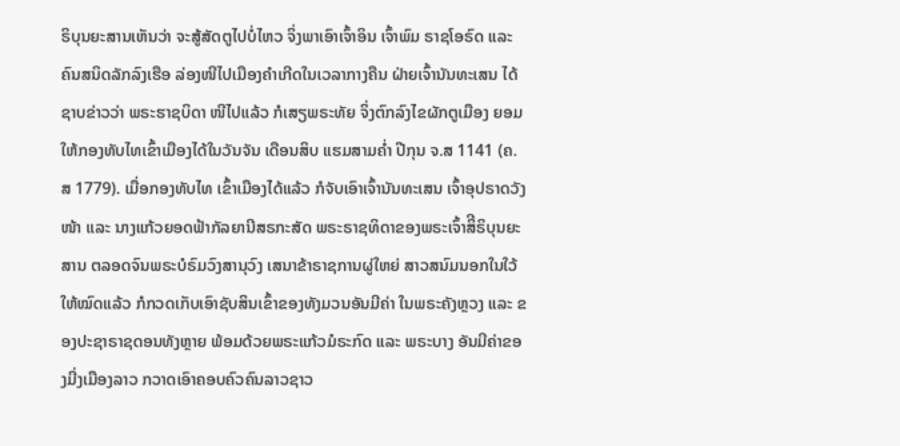ຣິບຸນຍະສານເຫັນວ່າ ຈະສູ້ສັດຕູໄປບໍ່ໄຫວ ຈິ່ງພາເອົາເຈົ້າອິນ ເຈົ້າພົມ ຣາຊໂອຣົດ ແລະຄົນສນິດລັກລົງເຮືອ ລ່ອງໜີໄປເມືອງຄຳເກີດໃນເວລາກາງຄືນ ຝ່າຍເຈົ້ານັນທະເສນ ໄດ້ຊາບຂ່າວວ່າ ພຣະຮາຊບິດາ ໜີໄປແລ້ວ ກໍເສຽພຣະທັຍ ຈິ່ງຕົກລົງໄຂຜັກຕູເມືອງ ຍອມໃຫ້ກອງທັບໄທເຂົ້າເມືອງໄດ້ໃນວັນຈັນ ເດືອນສິບ ແຮມສາມຄ່ຳ ປີກຸນ ຈ.ສ 1141 (ຄ.ສ 1779). ເມື່ອກອງທັບໄທ ເຂົ້າເມືອງໄດ້ແລ້ວ ກໍຈັບເອົາເຈົ້ານັນທະເສນ ເຈົ້າອຸປຣາດວັງໜ້າ ແລະ ນາງແກ້ວຍອດຟ້າກັລຍານີສຣກະສັດ ພຣະຣາຊທິດາຂອງພຣະເຈົ້າສິີຣິບຸນຍະສານ ຕລອດຈົນພຣະບໍຣົມວົງສານຸວົງ ເສນາຂ້າຣາຊການຜູ່ໃຫຍ່ ສາວສນົມນອກໃນໃວ້ໃຫ້ໝົດແລ້ວ ກໍກວດເກັບເອົາຊັບສິນເຂົ້າຂອງທັງມວນອັນມີຄ່າ ໃນພຣະຄັງຫຼວງ ແລະ ຂອງປະຊາຣາຊດອນທັງຫຼາຍ ພ້ອມດ້ວຍພຣະແກ້ວມໍຣະກົດ ແລະ ພຣະບາງ ອັນມີຄ່າຂອງມີ່ງເມືອງລາວ ກວາດເອົາຄອບຄົວຄົນລາວຊາວ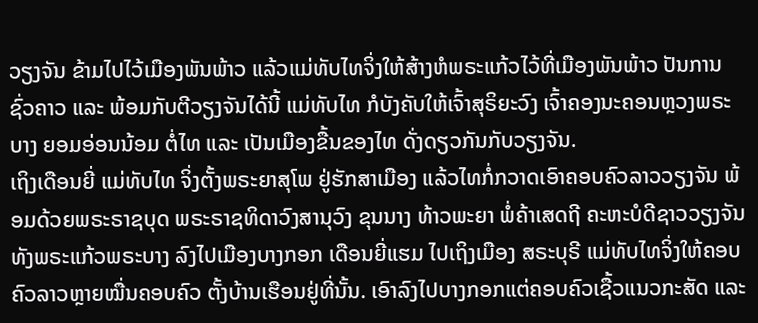ວຽງຈັນ ຂ້າມໄປໄວ້ເມືອງພັນພ້າວ ແລ້ວແມ່ທັບໄທຈິ່ງໃຫ້ສ້າງຫໍພຣະແກ້ວໄວ້ທີ່ເມືອງພັນພ້າວ ປັນການຊົ່ວຄາວ ແລະ ພ້ອມກັບຕີວຽງຈັນໄດ້ນີ້ ແມ່ທັບໄທ ກໍບັງຄັບໃຫ້ເຈົ້າສຸຣິຍະວົງ ເຈົ້າຄອງນະຄອນຫຼວງພຣະບາງ ຍອມອ່ອນນ້ອມ ຕໍ່ໄທ ແລະ ເປັນເມືອງຂື້ນຂອງໄທ ດັ່ງດຽວກັນກັບວຽງຈັນ.
ເຖິງເດືອນຍີ່ ແມ່ທັບໄທ ຈິ່ງຕັ້ງພຣະຍາສຸໂພ ຢູ່ຮັກສາເມືອງ ແລ້ວໄທກໍ່ກວາດເອົາຄອບຄົວລາວວຽງຈັນ ພ້ອມດ້ວຍພຣະຣາຊບຸດ ພຣະຣາຊທິດາວົງສານຸວົງ ຂຸນນາງ ທ້າວພະຍາ ພໍ່ຄ້າເສດຖີ ຄະຫະບໍດີຊາວວຽງຈັນ ທັງພຣະແກ້ວພຣະບາງ ລົງໄປເມືອງບາງກອກ ເດືອນຍີ່ແຮມ ໄປເຖິງເມືອງ ສຣະບຸຣີ ແມ່ທັບໄທຈິ່ງໃຫ້ຄອບຄົວລາວຫຼາຍໝື່ນຄອບຄົວ ຕັ້ງບ້ານເຮືອນຢູ່ທີ່ນັ້ນ. ເອົາລົງໄປບາງກອກແຕ່ຄອບຄົວເຊື້ວແນວກະສັດ ແລະ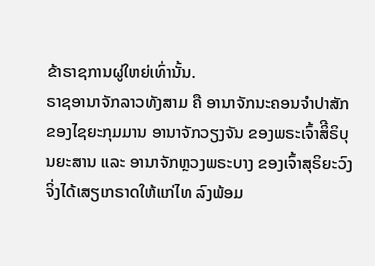ຂ້າຣາຊການຜູ່ໃຫຍ່ເທົ່ານັ້ນ.
ຣາຊອານາຈັກລາວທັງສາມ ຄື ອານາຈັກນະຄອນຈຳປາສັກ ຂອງໄຊຍະກຸມມານ ອານາຈັກວຽງຈັນ ຂອງພຣະເຈົ້າສິີຣິບຸນຍະສານ ແລະ ອານາຈັກຫຼວງພຣະບາງ ຂອງເຈົ້າສຸຣິຍະວົງ ຈິ່ງໄດ້ເສຽເກຣາດໃຫ້ແກ່ໄທ ລົງພ້ອມ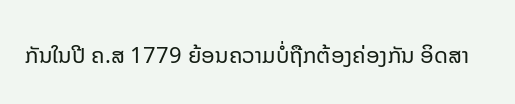ກັນໃນປີ ຄ.ສ 1779 ຍ້ອນຄວາມບໍ່ຖືກຕ້ອງຄ່ອງກັນ ອິດສາ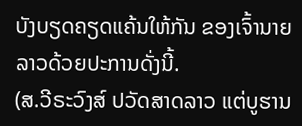ບັງບຽດຄຽດແຄ້ນໃຫ້ກັນ ຂອງເຈົ້ານາຍລາວດ້ວຍປະການດັ່ງນີ້.
(ສ.ວີຣະວົງສ໌ ປວັດສາດລາວ ແຕ່ບູຮານ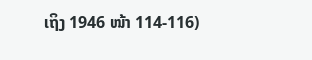ເຖິງ 1946 ໜ້າ 114-116)